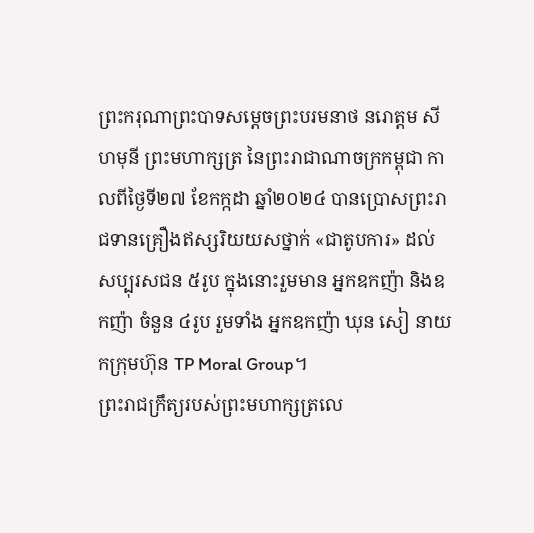ព្រះករុណាព្រះបាទសម្តេចព្រះបរមនាថ នរោត្តម សីហមុនី ព្រះមហាក្សត្រ នៃព្រះរាជាណាចក្រកម្ពុជា កាលពីថ្ងៃទី២៧ ខែកក្កដា ឆ្នាំ២០២៤ បានប្រោសព្រះរាជទានគ្រឿងឥស្សរិយយសថ្នាក់ «ជាតូបការ» ដល់សប្បុរសជន ៥រូប ក្នុងនោះរួមមាន អ្នកឧកញ៉ា និងឧកញ៉ា ចំនួន ៤រូប រួមទាំង អ្នកឧកញ៉ា ឃុន សៀ នាយកក្រុមហ៊ុន TP Moral Group។
ព្រះរាជក្រឹត្យរបស់ព្រះមហាក្សត្រលេ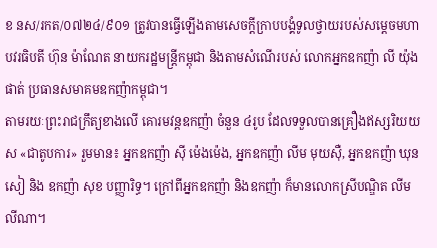ខ នស/រកត/០៧២៤/៩០១ ត្រូវបានធ្វើឡើងតាមសេចក្តីក្រាបបង្គំទូលថ្វាយរបស់សម្តេចមហាបវរធិបតី ហ៊ុន ម៉ាណែត នាយករដ្ឋមន្ត្រីកម្ពុជា និងតាមសំណើរបស់ លោកអ្នកឧកញ៉ា លី យ៉ុងផាត់ ប្រធានសមាគមឧកញ៉ាកម្ពុជា។
តាមរយៈព្រះរាជក្រឹត្យខាងលើ គោរមវន្តឧកញ៉ា ចំនួន ៤រូប ដែលទទួលបានគ្រឿងឥស្សរិយយស «ជាតូបការ» រួមមាន៖ អ្នកឧកញ៉ា ស៊ី ម៉េងម៉េង, អ្នកឧកញ៉ា លីម មុយស៊ឺ, អ្នកឧកញ៉ា ឃុន សៀ និង ឧកញ៉ា សុខ បញ្ញារិទ្ធ។ ក្រៅពីអ្នកឧកញ៉ា និងឧកញ៉ា ក៏មានលោកស្រីបណ្ឌិត លីម លីណា។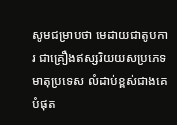សូមជម្រាបថា មេដាយជាតូបការ ជាគ្រឿងឥស្សរិយយសប្រភេទមាតុប្រទេស លំដាប់ខ្ពស់ជាងគេបំផុត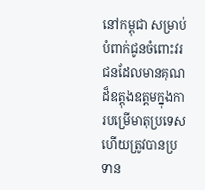នៅកម្ពុជា សម្រាប់បំពាក់ជូនចំពោះវរជនដែលមានគុណដ៏ឧត្តុងឧត្តមក្នុងការបម្រើមាតុប្រទេស ហើយត្រូវបានប្រទាន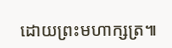ដោយព្រះមហាក្សត្រ៕